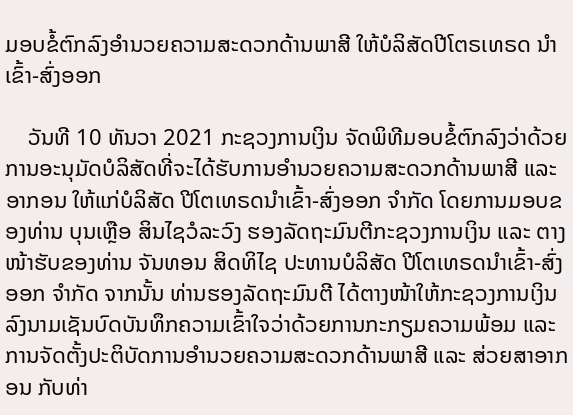ມອບຂໍ້ຕົກລົງອໍານວຍຄວາມສະດວກດ້ານພາສີ ໃຫ້ບໍລິສັດປີໂຕຣເທຣດ ນໍາເຂົ້າ-ສົ່ງອອກ

    ວັນທີ 10 ທັນວາ 2021 ກະຊວງການເງິນ ຈັດພິທີມອບຂໍ້ຕົກລົງວ່າດ້ວຍການອະນຸມັດບໍລິສັດທີ່ຈະໄດ້ຮັບການອໍານວຍຄວາມສະດວກດ້ານພາສີ ແລະ ອາກອນ ໃຫ້ແກ່ບໍລິສັດ ປີໂຕເທຣດນໍາເຂົ້າ-ສົ່ງອອກ ຈໍາກັດ ໂດຍການມອບຂອງທ່ານ ບຸນເຫຼືອ ສິນໄຊວໍລະວົງ ຮອງລັດຖະມົນຕີກະຊວງການເງິນ ແລະ ຕາງໜ້າຮັບຂອງທ່ານ ຈັນທອນ ສິດທິໄຊ ປະທານບໍລິສັດ ປີໂຕເທຣດນໍາເຂົ້າ-ສົ່ງອອກ ຈໍາກັດ ຈາກນັ້ນ ທ່ານຮອງລັດຖະມົນຕີ ໄດ້ຕາງໜ້າໃຫ້ກະຊວງການເງິນລົງນາມເຊັນບົດບັນທຶກຄວາມເຂົ້າໃຈວ່າດ້ວຍການກະກຽມຄວາມພ້ອມ ແລະ ການຈັດຕັ້ງປະຕິບັດການອໍານວຍຄວາມສະດວກດ້ານພາສີ ແລະ ສ່ວຍສາອາກອນ ກັບທ່າ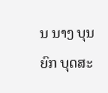ນ ນາງ ບຸນຍົກ ບຸດສະ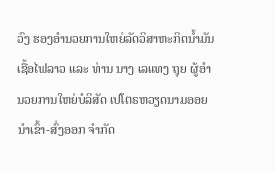ວົງ ຮອງອໍານວຍການໃຫຍ່ລັດວິສາຫະກິດນໍ້າມັນເຊື້ອໄຟລາວ ແລະ ທ່ານ ນາງ ເລແທງ ຖຸຍ ຜູ້ອໍານວຍການໃຫຍ່ບໍລິສັດ ເປໂຕຣຫວຽດນາມອອຍ ນໍາເຂົ້າ-ສົ່ງອອກ ຈໍາກັດ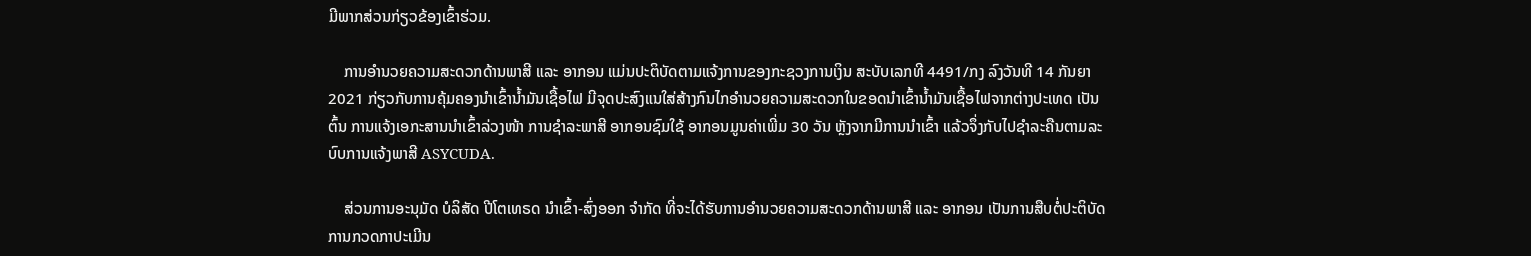ມີພາກສ່ວນກ່ຽວຂ້ອງເຂົ້າຮ່ວມ.

    ການອໍານວຍຄວາມສະດວກດ້ານພາສີ ແລະ ອາກອນ ແມ່ນປະຕິບັດຕາມແຈ້ງການຂອງກະຊວງການເງິນ ສະບັບເລກທີ 4491/ກງ ລົງວັນທີ 14 ກັນຍາ 2021 ກ່ຽວກັບການຄຸ້ມຄອງນໍາເຂົ້ານໍ້າມັນເຊື້ອໄຟ ມີຈຸດປະສົງແນໃສ່ສ້າງກົນໄກອຳນວຍຄວາມສະດວກໃນຂອດນຳເຂົ້ານໍ້າມັນເຊື້ອໄຟຈາກຕ່າງປະເທດ ເປັນຕົ້ນ ການແຈ້ງເອກະສານນຳເຂົ້າລ່ວງໜ້າ ການຊໍາລະພາສີ ອາກອນຊົມໃຊ້ ອາກອນມູນຄ່າເພີ່ມ 30 ວັນ ຫຼັງຈາກມີການນຳເຂົ້າ ແລ້ວຈຶ່ງກັບໄປຊໍາລະຄືນຕາມລະບົບການແຈ້ງພາສີ ASYCUDA.

    ສ່ວນການອະນຸມັດ ບໍລິສັດ ປີໂຕເທຣດ ນຳເຂົ້າ-ສົ່ງອອກ ຈຳກັດ ທີ່ຈະໄດ້ຮັບການອຳນວຍຄວາມສະດວກດ້ານພາສີ ແລະ ອາກອນ ເປັນການສືບຕໍ່ປະຕິບັດການກວດກາປະເມີນ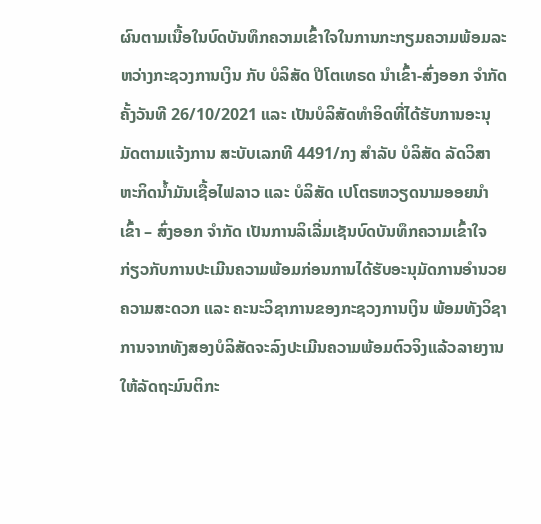ຜົນຕາມເນື້ອໃນບົດບັນທຶກຄວາມເຂົ້າໃຈໃນການກະກຽມຄວາມພ້ອມລະຫວ່າງກະຊວງການເງິນ ກັບ ບໍລິສັດ ປີໂຕເທຣດ ນຳເຂົ້າ-ສົ່ງອອກ ຈຳກັດ ຄັ້ງວັນທີ 26/10/2021 ແລະ ເປັນບໍລິສັດທຳອິດທີ່ໄດ້ຮັບການອະນຸມັດຕາມແຈ້ງການ ສະບັບເລກທີ 4491/ກງ ສຳລັບ ບໍລິສັດ ລັດວິສາຫະກິດນໍ້າມັນເຊື້ອໄຟລາວ ແລະ ບໍລິສັດ ເປໂຕຣຫວຽດນາມອອຍນໍາເຂົ້າ – ສົ່ງອອກ ຈຳກັດ ເປັນການລິເລີ່ມເຊັນບົດບັນທຶກຄວາມເຂົ້າໃຈ ກ່ຽວກັບການປະເມີນຄວາມພ້ອມກ່ອນການໄດ້ຮັບອະນຸມັດການອຳນວຍຄວາມສະດວກ ແລະ ຄະນະວິຊາການຂອງກະຊວງການເງິນ ພ້ອມທັງວິຊາການຈາກທັງສອງບໍລິສັດຈະລົງປະເມີນຄວາມພ້ອມຕົວຈິງແລ້ວລາຍງານໃຫ້ລັດຖະມົນຕິກະ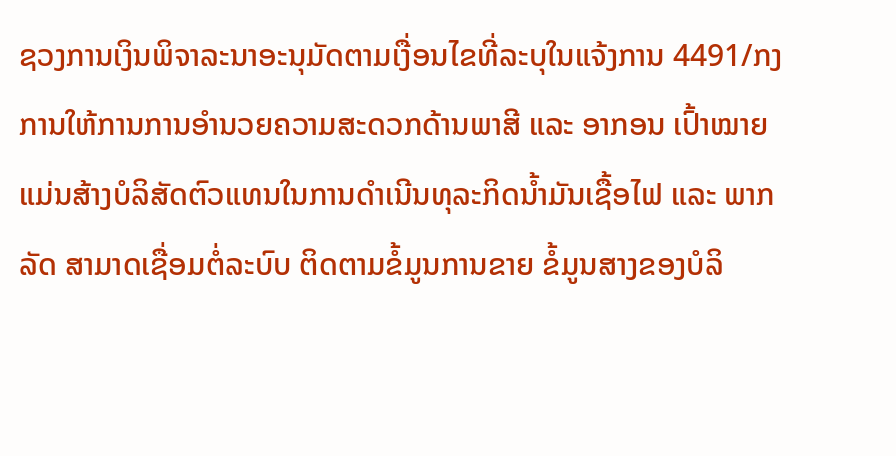ຊວງການເງິນພິຈາລະນາອະນຸມັດຕາມເງື່ອນໄຂທີ່ລະບຸໃນແຈ້ງການ 4491/ກງ ການໃຫ້ການການອໍານວຍຄວາມສະດວກດ້ານພາສີ ແລະ ອາກອນ ເປົ້າໝາຍແມ່ນສ້າງບໍລິສັດຕົວແທນໃນການດໍາເນີນທຸລະກິດນໍ້າມັນເຊື້ອໄຟ ແລະ ພາກລັດ ສາມາດເຊື່ອມຕໍ່ລະບົບ ຕິດຕາມຂໍ້ມູນການຂາຍ ຂໍ້ມູນສາງຂອງບໍລິ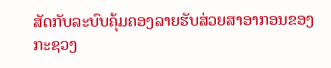ສັດກັບລະບົບຄຸ້ມຄອງລາຍຮັບສ່ວຍສາອາກອນຂອງກະຊວງ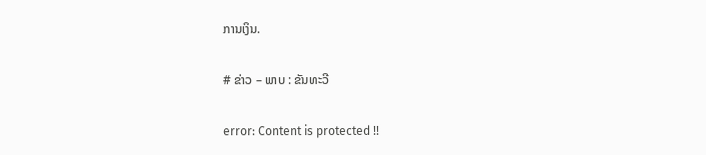ການເງິນ.

# ຂ່າວ – ພາບ : ຂັນທະວີ

error: Content is protected !!